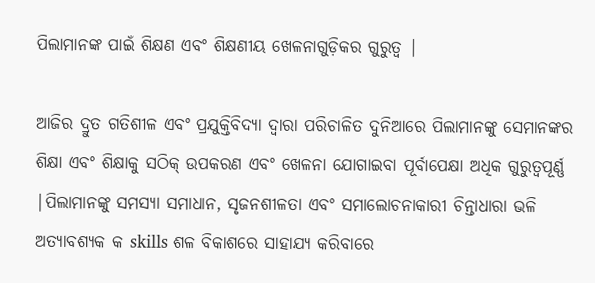ପିଲାମାନଙ୍କ ପାଇଁ ଶିକ୍ଷଣ ଏବଂ ଶିକ୍ଷଣୀୟ ଖେଳନାଗୁଡ଼ିକର ଗୁରୁତ୍ୱ |

ଆଜିର ଦ୍ରୁତ ଗତିଶୀଳ ଏବଂ ପ୍ରଯୁକ୍ତିବିଦ୍ୟା ଦ୍ୱାରା ପରିଚାଳିତ ଦୁନିଆରେ ପିଲାମାନଙ୍କୁ ସେମାନଙ୍କର ଶିକ୍ଷା ଏବଂ ଶିକ୍ଷାକୁ ସଠିକ୍ ଉପକରଣ ଏବଂ ଖେଳନା ଯୋଗାଇବା ପୂର୍ବାପେକ୍ଷା ଅଧିକ ଗୁରୁତ୍ୱପୂର୍ଣ୍ଣ |ପିଲାମାନଙ୍କୁ ସମସ୍ୟା ସମାଧାନ, ସୃଜନଶୀଳତା ଏବଂ ସମାଲୋଚନାକାରୀ ଚିନ୍ତାଧାରା ଭଳି ଅତ୍ୟାବଶ୍ୟକ କ skills ଶଳ ବିକାଶରେ ସାହାଯ୍ୟ କରିବାରେ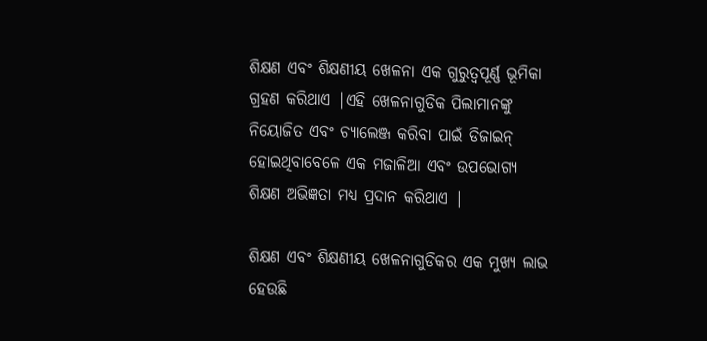ଶିକ୍ଷଣ ଏବଂ ଶିକ୍ଷଣୀୟ ଖେଳନା ଏକ ଗୁରୁତ୍ୱପୂର୍ଣ୍ଣ ଭୂମିକା ଗ୍ରହଣ କରିଥାଏ |ଏହି ଖେଳନାଗୁଡିକ ପିଲାମାନଙ୍କୁ ନିୟୋଜିତ ଏବଂ ଚ୍ୟାଲେଞ୍ଜ କରିବା ପାଇଁ ଡିଜାଇନ୍ ହୋଇଥିବାବେଳେ ଏକ ମଜାଳିଆ ଏବଂ ଉପଭୋଗ୍ୟ ଶିକ୍ଷଣ ଅଭିଜ୍ଞତା ମଧ୍ୟ ପ୍ରଦାନ କରିଥାଏ |

ଶିକ୍ଷଣ ଏବଂ ଶିକ୍ଷଣୀୟ ଖେଳନାଗୁଡିକର ଏକ ମୁଖ୍ୟ ଲାଭ ହେଉଛି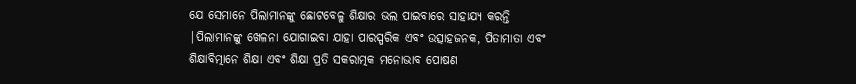ଯେ ସେମାନେ ପିଲାମାନଙ୍କୁ ଛୋଟବେଳୁ ଶିକ୍ଷାର ଭଲ ପାଇବାରେ ସାହାଯ୍ୟ କରନ୍ତି |ପିଲାମାନଙ୍କୁ ଖେଳନା ଯୋଗାଇବା ଯାହା ପାରସ୍ପରିକ ଏବଂ ଉତ୍ସାହଜନକ, ପିତାମାତା ଏବଂ ଶିକ୍ଷାବିତ୍ମାନେ ଶିକ୍ଷା ଏବଂ ଶିକ୍ଷା ପ୍ରତି ସକରାତ୍ମକ ମନୋଭାବ ପୋଷଣ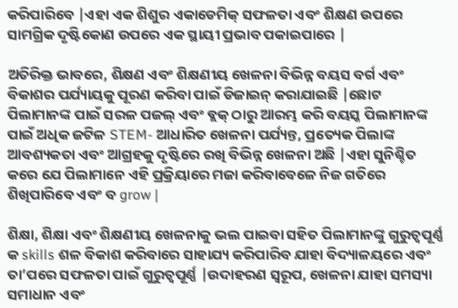କରିପାରିବେ |ଏହା ଏକ ଶିଶୁର ଏକାଡେମିକ୍ ସଫଳତା ଏବଂ ଶିକ୍ଷଣ ଉପରେ ସାମଗ୍ରିକ ଦୃଷ୍ଟିକୋଣ ଉପରେ ଏକ ସ୍ଥାୟୀ ପ୍ରଭାବ ପକାଇପାରେ |

ଅତିରିକ୍ତ ଭାବରେ, ଶିକ୍ଷଣ ଏବଂ ଶିକ୍ଷଣୀୟ ଖେଳନା ବିଭିନ୍ନ ବୟସ ବର୍ଗ ଏବଂ ବିକାଶର ପର୍ଯ୍ୟାୟକୁ ପୂରଣ କରିବା ପାଇଁ ଡିଜାଇନ୍ କରାଯାଇଛି |ଛୋଟ ପିଲାମାନଙ୍କ ପାଇଁ ସରଳ ପଜଲ୍ ଏବଂ ବ୍ଲକ୍ ଠାରୁ ଆରମ୍ଭ କରି ବୟସ୍କ ପିଲାମାନଙ୍କ ପାଇଁ ଅଧିକ ଜଟିଳ STEM- ଆଧାରିତ ଖେଳନା ପର୍ଯ୍ୟନ୍ତ, ପ୍ରତ୍ୟେକ ପିଲାଙ୍କ ଆବଶ୍ୟକତା ଏବଂ ଆଗ୍ରହକୁ ଦୃଷ୍ଟିରେ ରଖି ବିଭିନ୍ନ ଖେଳନା ଅଛି |ଏହା ସୁନିଶ୍ଚିତ କରେ ଯେ ପିଲାମାନେ ଏହି ପ୍ରକ୍ରିୟାରେ ମଜା କରିବାବେଳେ ନିଜ ଗତିରେ ଶିଖିପାରିବେ ଏବଂ ବ grow |

ଶିକ୍ଷା, ଶିକ୍ଷା ଏବଂ ଶିକ୍ଷଣୀୟ ଖେଳନାକୁ ଭଲ ପାଇବା ସହିତ ପିଲାମାନଙ୍କୁ ଗୁରୁତ୍ୱପୂର୍ଣ୍ଣ କ skills ଶଳ ବିକାଶ କରିବାରେ ସାହାଯ୍ୟ କରିପାରିବ ଯାହା ବିଦ୍ୟାଳୟରେ ଏବଂ ତା’ପରେ ସଫଳତା ପାଇଁ ଗୁରୁତ୍ୱପୂର୍ଣ୍ଣ |ଉଦାହରଣ ସ୍ୱରୂପ, ଖେଳନା ଯାହା ସମସ୍ୟା ସମାଧାନ ଏବଂ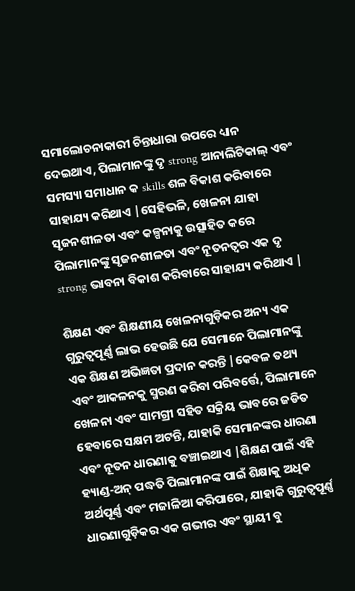ସମାଲୋଚନାକାରୀ ଚିନ୍ତାଧାରା ଉପରେ ଧ୍ୟାନ ଦେଇଥାଏ, ପିଲାମାନଙ୍କୁ ଦୃ strong ଆନାଲିଟିକାଲ୍ ଏବଂ ସମସ୍ୟା ସମାଧାନ କ skills ଶଳ ବିକାଶ କରିବାରେ ସାହାଯ୍ୟ କରିଥାଏ |ସେହିଭଳି, ଖେଳନା ଯାହା ସୃଜନଶୀଳତା ଏବଂ କଳ୍ପନାକୁ ଉତ୍ସାହିତ କରେ ପିଲାମାନଙ୍କୁ ସୃଜନଶୀଳତା ଏବଂ ନୂତନତ୍ୱର ଏକ ଦୃ strong ଭାବନା ବିକାଶ କରିବାରେ ସାହାଯ୍ୟ କରିଥାଏ |

ଶିକ୍ଷଣ ଏବଂ ଶିକ୍ଷଣୀୟ ଖେଳନାଗୁଡ଼ିକର ଅନ୍ୟ ଏକ ଗୁରୁତ୍ୱପୂର୍ଣ୍ଣ ଲାଭ ହେଉଛି ଯେ ସେମାନେ ପିଲାମାନଙ୍କୁ ଏକ ଶିକ୍ଷଣ ଅଭିଜ୍ଞତା ପ୍ରଦାନ କରନ୍ତି |କେବଳ ତଥ୍ୟ ଏବଂ ଆକଳନକୁ ସ୍ମରଣ କରିବା ପରିବର୍ତ୍ତେ, ପିଲାମାନେ ଖେଳନା ଏବଂ ସାମଗ୍ରୀ ସହିତ ସକ୍ରିୟ ଭାବରେ ଜଡିତ ହେବାରେ ସକ୍ଷମ ଅଟନ୍ତି, ଯାହାକି ସେମାନଙ୍କର ଧାରଣା ଏବଂ ନୂତନ ଧାରଣାକୁ ବଞ୍ଚାଇଥାଏ |ଶିକ୍ଷଣ ପାଇଁ ଏହି ହ୍ୟାଣ୍ଡ-ଅନ୍ ପଦ୍ଧତି ପିଲାମାନଙ୍କ ପାଇଁ ଶିକ୍ଷାକୁ ଅଧିକ ଅର୍ଥପୂର୍ଣ୍ଣ ଏବଂ ମଜାଳିଆ କରିପାରେ, ଯାହାକି ଗୁରୁତ୍ୱପୂର୍ଣ୍ଣ ଧାରଣାଗୁଡ଼ିକର ଏକ ଗଭୀର ଏବଂ ସ୍ଥାୟୀ ବୁ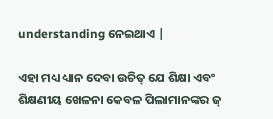understanding ନେଇଥାଏ |

ଏହା ମଧ୍ୟ ଧ୍ୟାନ ଦେବା ଉଚିତ୍ ଯେ ଶିକ୍ଷା ଏବଂ ଶିକ୍ଷଣୀୟ ଖେଳନା କେବଳ ପିଲାମାନଙ୍କର ଜ୍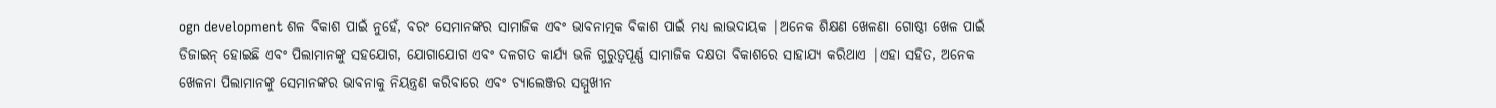ogn development ଶଳ ବିକାଶ ପାଇଁ ନୁହେଁ, ବରଂ ସେମାନଙ୍କର ସାମାଜିକ ଏବଂ ଭାବନାତ୍ମକ ବିକାଶ ପାଇଁ ମଧ୍ୟ ଲାଭଦାୟକ |ଅନେକ ଶିକ୍ଷଣ ଖେଳଣା ଗୋଷ୍ଠୀ ଖେଳ ପାଇଁ ଡିଜାଇନ୍ ହୋଇଛି ଏବଂ ପିଲାମାନଙ୍କୁ ସହଯୋଗ, ଯୋଗାଯୋଗ ଏବଂ ଦଳଗତ କାର୍ଯ୍ୟ ଭଳି ଗୁରୁତ୍ୱପୂର୍ଣ୍ଣ ସାମାଜିକ ଦକ୍ଷତା ବିକାଶରେ ସାହାଯ୍ୟ କରିଥାଏ |ଏହା ସହିତ, ଅନେକ ଖେଳନା ପିଲାମାନଙ୍କୁ ସେମାନଙ୍କର ଭାବନାକୁ ନିୟନ୍ତ୍ରଣ କରିବାରେ ଏବଂ ଚ୍ୟାଲେଞ୍ଜର ସମ୍ମୁଖୀନ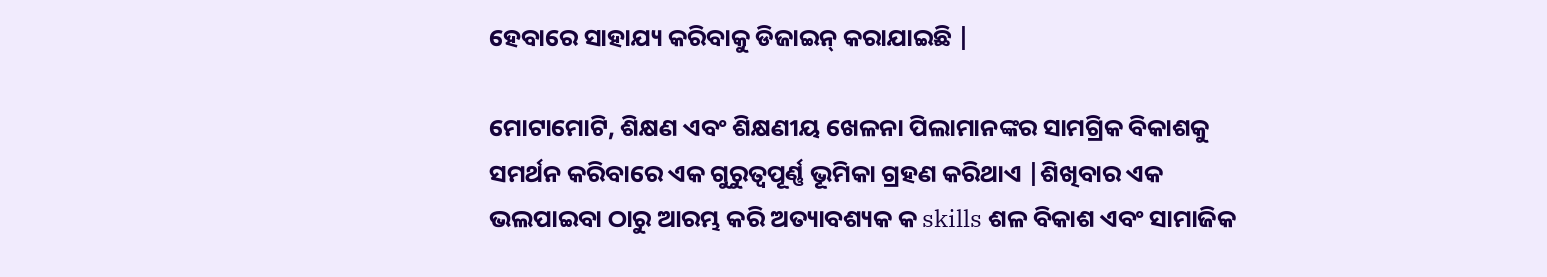ହେବାରେ ସାହାଯ୍ୟ କରିବାକୁ ଡିଜାଇନ୍ କରାଯାଇଛି |

ମୋଟାମୋଟି, ଶିକ୍ଷଣ ଏବଂ ଶିକ୍ଷଣୀୟ ଖେଳନା ପିଲାମାନଙ୍କର ସାମଗ୍ରିକ ବିକାଶକୁ ସମର୍ଥନ କରିବାରେ ଏକ ଗୁରୁତ୍ୱପୂର୍ଣ୍ଣ ଭୂମିକା ଗ୍ରହଣ କରିଥାଏ |ଶିଖିବାର ଏକ ଭଲପାଇବା ଠାରୁ ଆରମ୍ଭ କରି ଅତ୍ୟାବଶ୍ୟକ କ skills ଶଳ ବିକାଶ ଏବଂ ସାମାଜିକ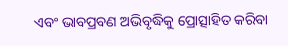ଏବଂ ଭାବପ୍ରବଣ ଅଭିବୃଦ୍ଧିକୁ ପ୍ରୋତ୍ସାହିତ କରିବା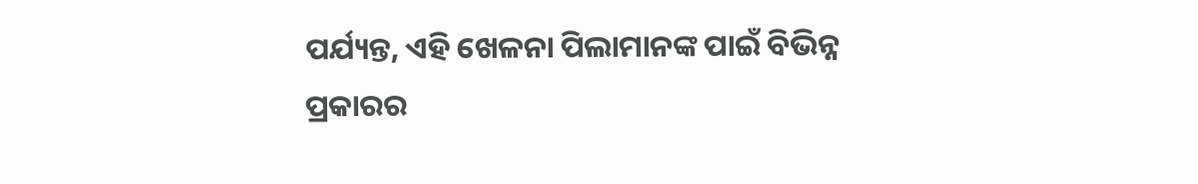ପର୍ଯ୍ୟନ୍ତ, ଏହି ଖେଳନା ପିଲାମାନଙ୍କ ପାଇଁ ବିଭିନ୍ନ ପ୍ରକାରର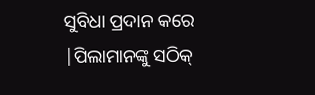ସୁବିଧା ପ୍ରଦାନ କରେ |ପିଲାମାନଙ୍କୁ ସଠିକ୍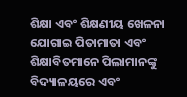ଶିକ୍ଷା ଏବଂ ଶିକ୍ଷଣୀୟ ଖେଳନା ଯୋଗାଇ ପିତାମାତା ଏବଂ ଶିକ୍ଷାବିତମାନେ ପିଲାମାନଙ୍କୁ ବିଦ୍ୟାଳୟରେ ଏବଂ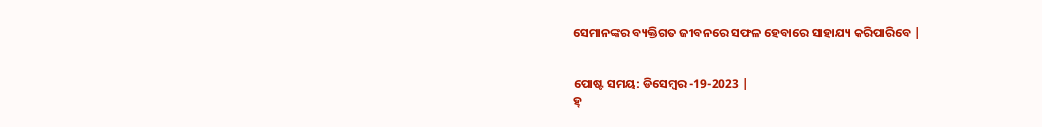ସେମାନଙ୍କର ବ୍ୟକ୍ତିଗତ ଜୀବନରେ ସଫଳ ହେବାରେ ସାହାଯ୍ୟ କରିପାରିବେ |


ପୋଷ୍ଟ ସମୟ: ଡିସେମ୍ବର -19-2023 |
ହ୍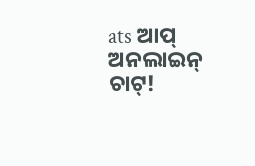ats ଆପ୍ ଅନଲାଇନ୍ ଚାଟ୍!